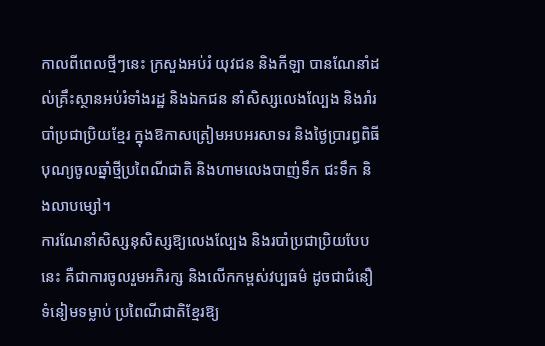កាលពីពេលថ្មីៗនេះ ក្រសួងអប់រំ យុវជន និងកីឡា បានណែនាំដល់គ្រឹះស្ថានអប់រំទាំងរដ្ឋ និងឯកជន នាំសិស្សលេងល្បែង និងរាំរបាំប្រជាប្រិយខ្មែរ ក្នុងឱកាសត្រៀមអបអរសាទរ និងថ្ងៃប្រារព្ធពិធីបុណ្យចូលឆ្នាំថ្មីប្រពៃណីជាតិ និងហាមលេងបាញ់ទឹក ជះទឹក និងលាបម្សៅ។
ការណែនាំសិស្សនុសិស្សឱ្យលេងល្បែង និងរបាំប្រជាប្រិយបែបនេះ គឺជាការចូលរួមអភិរក្ស និងលើកកម្ពស់វប្បធម៌ ដូចជាជំនឿ ទំនៀមទម្លាប់ ប្រពៃណីជាតិខ្មែរឱ្យ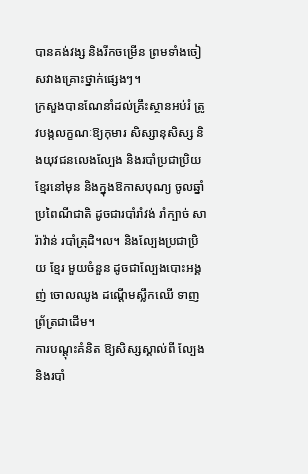បានគង់វង្ស និងរីកចម្រើន ព្រមទាំងចៀសវាងគ្រោះថ្នាក់ផ្សេងៗ។
ក្រសួងបានណែនាំដល់គ្រឹះស្ថានអប់រំ ត្រូវបង្កលក្ខណៈឱ្យកុមារ សិស្សានុសិស្ស និងយុវជនលេងល្បែង និងរបាំប្រជាប្រិយខ្មែរនៅមុន និងក្នុងឱកាសបុណ្យ ចូលឆ្នាំប្រពៃណីជាតិ ដូចជារបាំរាំវង់ រាំក្បាច់ សារ៉ាវ៉ាន់ របាំត្រុដិ។ល។ និងល្បែងប្រជាប្រិយ ខ្មែរ មួយចំនួន ដូចជាល្បែងបោះអង្គញ់ ចោលឈូង ដណ្តើមស្លឹកឈើ ទាញព្រ័ត្រជាដើម។
ការបណ្តុះគំនិត ឱ្យសិស្សស្គាល់ពី ល្បែង និងរបាំ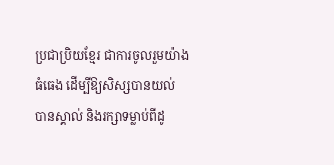ប្រជាប្រិយខ្មែរ ជាការចូលរួមយ៉ាងធំធេង ដើម្បីឱ្យសិស្សបានយល់ បានស្គាល់ និងរក្សាទម្លាប់ពីដូ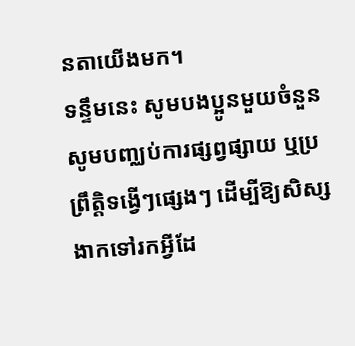នតាយើងមក។
ទន្ទឹមនេះ សូមបងប្អូនមួយចំនួនសូមបញ្ឈប់ការផ្សព្វផ្សាយ ឬប្រព្រឹត្តិទង្វើៗផ្សេងៗ ដើម្បីឱ្យសិស្សងាកទៅរកអ្វីដែ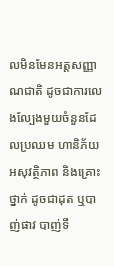លមិនមែនអត្តសញ្ញាណជាតិ ដូចជាការលេងល្បែងមួយចំនួនដែលប្រឈម ហានិភ័យ អសុវត្ថិភាព និងគ្រោះថ្នាក់ ដូចជាដុត ឬបាញ់ផាវ បាញ់ទឹ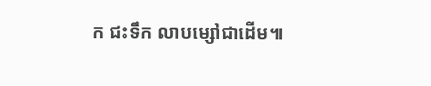ក ជះទឹក លាបម្សៅជាដើម៕